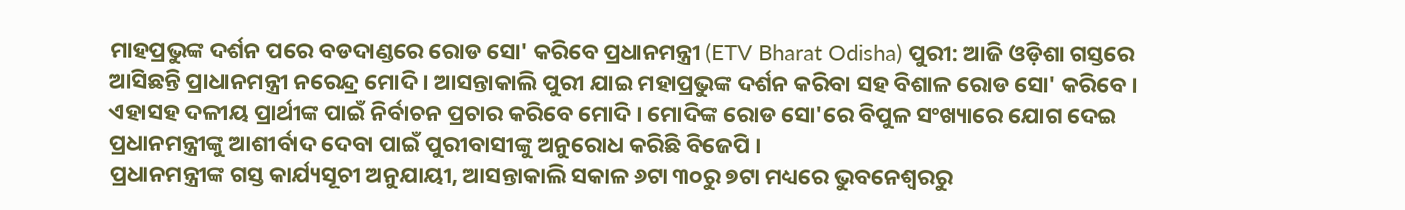ମାହପ୍ରଭୁଙ୍କ ଦର୍ଶନ ପରେ ବଡଦାଣ୍ଡରେ ରୋଡ ସୋ' କରିବେ ପ୍ରଧାନମନ୍ତ୍ରୀ (ETV Bharat Odisha) ପୁରୀ: ଆଜି ଓଡ଼ିଶା ଗସ୍ତରେ ଆସିଛନ୍ତି ପ୍ରାଧାନମନ୍ତ୍ରୀ ନରେନ୍ଦ୍ର ମୋଦି । ଆସନ୍ତାକାଲି ପୁରୀ ଯାଇ ମହାପ୍ରଭୁଙ୍କ ଦର୍ଶନ କରିବା ସହ ବିଶାଳ ରୋଡ ସୋ' କରିବେ । ଏହାସହ ଦଳୀୟ ପ୍ରାର୍ଥୀଙ୍କ ପାଇଁ ନିର୍ବାଚନ ପ୍ରଚାର କରିବେ ମୋଦି । ମୋଦିଙ୍କ ରୋଡ ସୋ'ରେ ବିପୁଳ ସଂଖ୍ୟାରେ ଯୋଗ ଦେଇ ପ୍ରଧାନମନ୍ତ୍ରୀଙ୍କୁ ଆଶୀର୍ବାଦ ଦେବା ପାଇଁ ପୁରୀବାସୀଙ୍କୁ ଅନୁରୋଧ କରିଛି ବିଜେପି ।
ପ୍ରଧାନମନ୍ତ୍ରୀଙ୍କ ଗସ୍ତ କାର୍ଯ୍ୟସୂଚୀ ଅନୁଯାୟୀ, ଆସନ୍ତାକାଲି ସକାଳ ୬ଟା ୩୦ରୁ ୭ଟା ମଧ୍ୟରେ ଭୁବନେଶ୍ୱରରୁ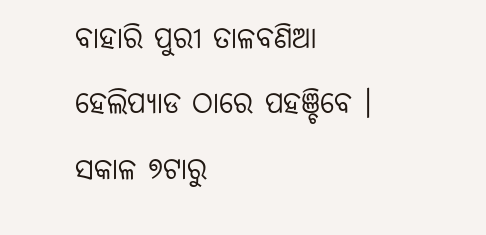ବାହାରି ପୁରୀ ତାଳବଣିଆ ହେଲିପ୍ୟାଡ ଠାରେ ପହଞ୍ଚିବେ । ସକାଳ ୭ଟାରୁ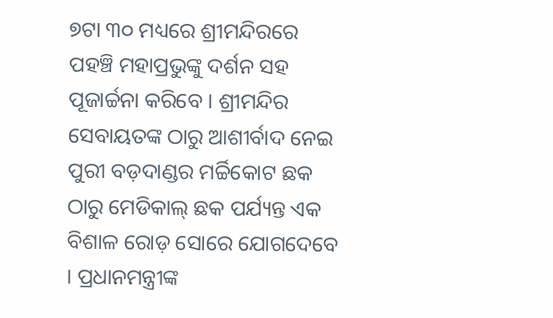୭ଟା ୩୦ ମଧ୍ୟରେ ଶ୍ରୀମନ୍ଦିରରେ ପହଞ୍ଚି ମହାପ୍ରଭୁଙ୍କୁ ଦର୍ଶନ ସହ ପୂଜାର୍ଚ୍ଚନା କରିବେ । ଶ୍ରୀମନ୍ଦିର ସେବାୟତଙ୍କ ଠାରୁ ଆଶୀର୍ବାଦ ନେଇ ପୁରୀ ବଡ଼ଦାଣ୍ଡର ମର୍ଚ୍ଚିକୋଟ ଛକ ଠାରୁ ମେଡିକାଲ୍ ଛକ ପର୍ଯ୍ୟନ୍ତ ଏକ ବିଶାଳ ରୋଡ଼ ସୋରେ ଯୋଗଦେବେ । ପ୍ରଧାନମନ୍ତ୍ରୀଙ୍କ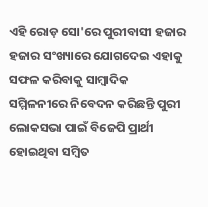ଏହି ରୋଡ଼ ସୋ'ରେ ପୁରୀବାସୀ ହଜାର ହଜାର ସଂଖ୍ୟାରେ ଯୋଗଦେଇ ଏହାକୁ ସଫଳ କରିବାକୁ ସାମ୍ବାଦିକ ସମ୍ମିଳନୀରେ ନିବେଦନ କରିଛନ୍ତି ପୁରୀ ଲୋକସଭା ପାଇଁ ବିଜେପି ପ୍ରାର୍ଥୀ ହୋଇଥିବା ସମ୍ବିତ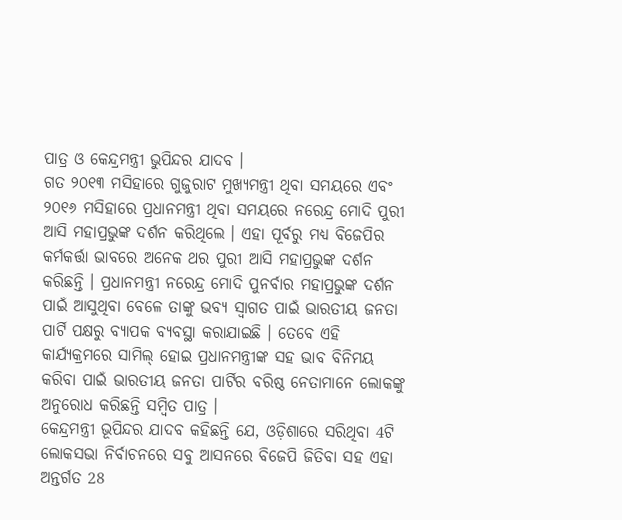ପାତ୍ର ଓ କେନ୍ଦ୍ରମନ୍ତ୍ରୀ ଭୁପିନ୍ଦର ଯାଦବ ।
ଗତ ୨୦୧୩ ମସିହାରେ ଗୁଜୁରାଟ ମୁଖ୍ୟମନ୍ତ୍ରୀ ଥିବା ସମୟରେ ଏବଂ ୨୦୧୬ ମସିହାରେ ପ୍ରଧାନମନ୍ତ୍ରୀ ଥିବା ସମୟରେ ନରେନ୍ଦ୍ର ମୋଦି ପୁରୀ ଆସି ମହାପ୍ରଭୁଙ୍କ ଦର୍ଶନ କରିଥିଲେ । ଏହା ପୂର୍ବରୁ ମଧ୍ୟ ବିଜେପିର କର୍ମକର୍ତ୍ତା ଭାବରେ ଅନେକ ଥର ପୁରୀ ଆସି ମହାପ୍ରଭୁଙ୍କ ଦର୍ଶନ କରିଛନ୍ତି । ପ୍ରଧାନମନ୍ତ୍ରୀ ନରେନ୍ଦ୍ର ମୋଦି ପୁନର୍ବାର ମହାପ୍ରଭୁଙ୍କ ଦର୍ଶନ ପାଇଁ ଆସୁଥିବା ବେଳେ ତାଙ୍କୁ ଭବ୍ୟ ସ୍ଵାଗତ ପାଇଁ ଭାରତୀୟ ଜନତା ପାର୍ଟି ପକ୍ଷରୁ ବ୍ୟାପକ ବ୍ୟବସ୍ଥା କରାଯାଇଛି । ତେବେ ଏହି କାର୍ଯ୍ୟକ୍ରମରେ ସାମିଲ୍ ହୋଇ ପ୍ରଧାନମନ୍ତ୍ରୀଙ୍କ ସହ ଭାବ ବିନିମୟ କରିବା ପାଇଁ ଭାରତୀୟ ଜନତା ପାର୍ଟିର ବରିଷ୍ଠ ନେତାମାନେ ଲୋକଙ୍କୁ ଅନୁରୋଧ କରିଛନ୍ତି ସମ୍ବିତ ପାତ୍ର ।
କେନ୍ଦ୍ରମନ୍ତ୍ରୀ ଭୂପିନ୍ଦର ଯାଦବ କହିଛନ୍ତି ଯେ, ଓଡ଼ିଶାରେ ସରିଥିବା 4ଟି ଲୋକସଭା ନିର୍ବାଚନରେ ସବୁ ଆସନରେ ବିଜେପି ଜିତିବା ସହ ଏହା ଅନ୍ତର୍ଗତ 28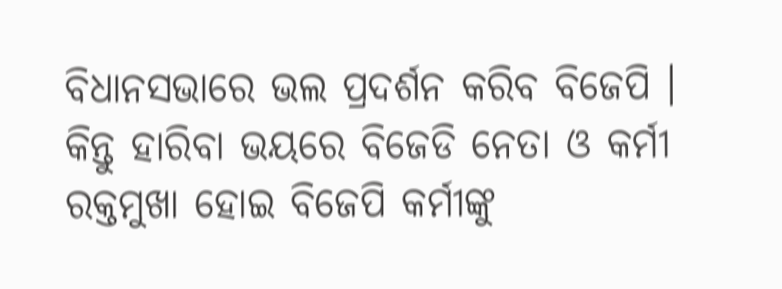ବିଧାନସଭାରେ ଭଲ ପ୍ରଦର୍ଶନ କରିବ ବିଜେପି । କିନ୍ତୁ ହାରିବା ଭୟରେ ବିଜେଡି ନେତା ଓ କର୍ମୀ ରକ୍ତମୁଖା ହୋଇ ବିଜେପି କର୍ମୀଙ୍କୁ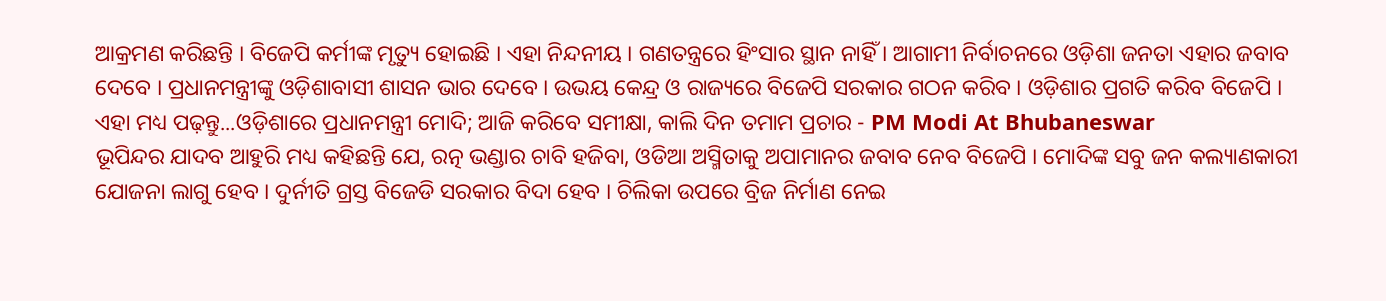ଆକ୍ରମଣ କରିଛନ୍ତି । ବିଜେପି କର୍ମୀଙ୍କ ମୃତ୍ୟୁ ହୋଇଛି । ଏହା ନିନ୍ଦନୀୟ । ଗଣତନ୍ତ୍ରରେ ହିଂସାର ସ୍ଥାନ ନାହିଁ । ଆଗାମୀ ନିର୍ବାଚନରେ ଓଡ଼ିଶା ଜନତା ଏହାର ଜବାବ ଦେବେ । ପ୍ରଧାନମନ୍ତ୍ରୀଙ୍କୁ ଓଡ଼ିଶାବାସୀ ଶାସନ ଭାର ଦେବେ । ଉଭୟ କେନ୍ଦ୍ର ଓ ରାଜ୍ୟରେ ବିଜେପି ସରକାର ଗଠନ କରିବ । ଓଡ଼ିଶାର ପ୍ରଗତି କରିବ ବିଜେପି ।
ଏହା ମଧ୍ୟ ପଢ଼ନ୍ତୁ...ଓଡ଼ିଶାରେ ପ୍ରଧାନମନ୍ତ୍ରୀ ମୋଦି; ଆଜି କରିବେ ସମୀକ୍ଷା, କାଲି ଦିନ ତମାମ ପ୍ରଚାର - PM Modi At Bhubaneswar
ଭୂପିନ୍ଦର ଯାଦବ ଆହୁରି ମଧ୍ୟ କହିଛନ୍ତି ଯେ, ରତ୍ନ ଭଣ୍ଡାର ଚାବି ହଜିବା, ଓଡିଆ ଅସ୍ମିତାକୁ ଅପାମାନର ଜବାବ ନେବ ବିଜେପି । ମୋଦିଙ୍କ ସବୁ ଜନ କଲ୍ୟାଣକାରୀ ଯୋଜନା ଲାଗୁ ହେବ । ଦୁର୍ନୀତି ଗ୍ରସ୍ତ ବିଜେଡି ସରକାର ବିଦା ହେବ । ଚିଲିକା ଉପରେ ବ୍ରିଜ ନିର୍ମାଣ ନେଇ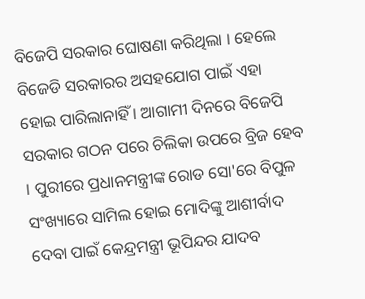ବିଜେପି ସରକାର ଘୋଷଣା କରିଥିଲା । ହେଲେ ବିଜେଡି ସରକାରର ଅସହଯୋଗ ପାଇଁ ଏହା ହୋଇ ପାରିଲାନାହିଁ । ଆଗାମୀ ଦିନରେ ବିଜେପି ସରକାର ଗଠନ ପରେ ଚିଲିକା ଉପରେ ବ୍ରିଜ ହେବ । ପୁରୀରେ ପ୍ରଧାନମନ୍ତ୍ରୀଙ୍କ ରୋଡ ସୋ'ରେ ବିପୁଳ ସଂଖ୍ୟାରେ ସାମିଲ ହୋଇ ମୋଦିଙ୍କୁ ଆଶୀର୍ବାଦ ଦେବା ପାଇଁ କେନ୍ଦ୍ରମନ୍ତ୍ରୀ ଭୂପିନ୍ଦର ଯାଦବ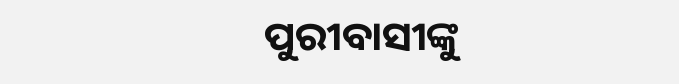ପୁରୀବାସୀଙ୍କୁ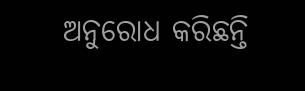ଅନୁରୋଧ କରିଛନ୍ତି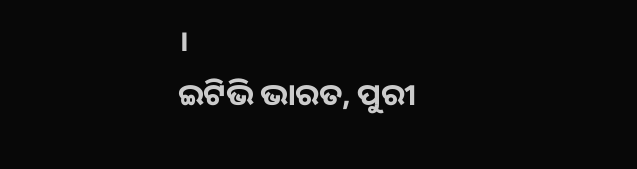।
ଇଟିଭି ଭାରତ, ପୁରୀ